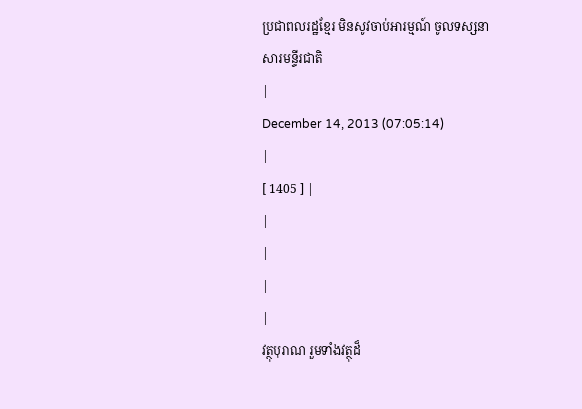ប្រជាពលរដ្ឋខ្មែរ មិនសូវចាប់អារម្មណ៍ ចូលទស្សនាសារមន្ទីរជាតិ
|
December 14, 2013 (07:05:14)
|
[ 1405 ] |
|
|
|
|
វត្ថុបុរាណ រួមទាំងវត្ថុដ៏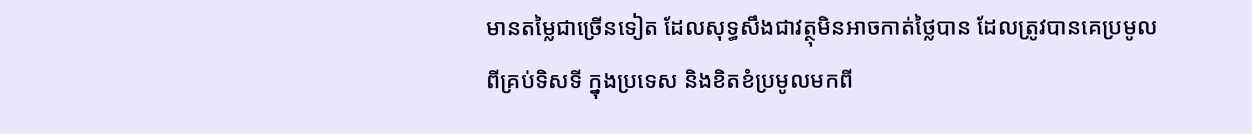មានតម្លៃជាច្រើនទៀត ដែលសុទ្ធសឹងជាវត្ថុមិនអាចកាត់ថ្លៃបាន ដែលត្រូវបានគេប្រមូលពីគ្រប់ទិសទី ក្នុងប្រទេស និងខិតខំប្រមូលមកពី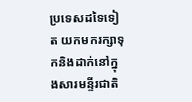ប្រទេសដទៃទៀត យកមករក្សាទុកនិងដាក់នៅក្នុងសារមន្ទីរជាតិ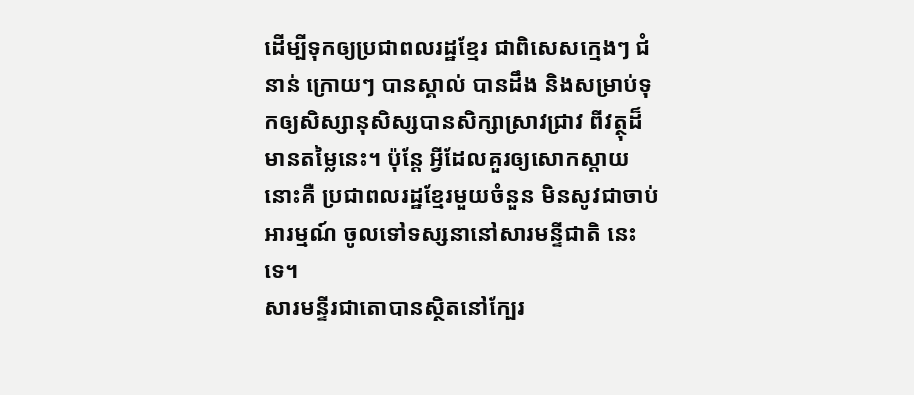ដើម្បីទុកឲ្យប្រជាពលរដ្ឋខ្មែរ ជាពិសេសក្មេងៗ ជំនាន់ ក្រោយៗ បានស្គាល់ បានដឹង និងសម្រាប់ទុកឲ្យសិស្សានុសិស្សបានសិក្សាស្រាវជ្រាវ ពីវត្ថុដ៏មានតម្លៃនេះ។ ប៉ុន្តែ អ្វីដែលគួរឲ្យសោកស្តាយនោះគឺ ប្រជាពលរដ្ឋខ្មែរមួយចំនួន មិនសូវជាចាប់អារម្មណ៍ ចូលទៅទស្សនានៅសារមន្ទីជាតិ នេះទេ។
សារមន្ទីរជាតោបានស្ថិតនៅក្បែរ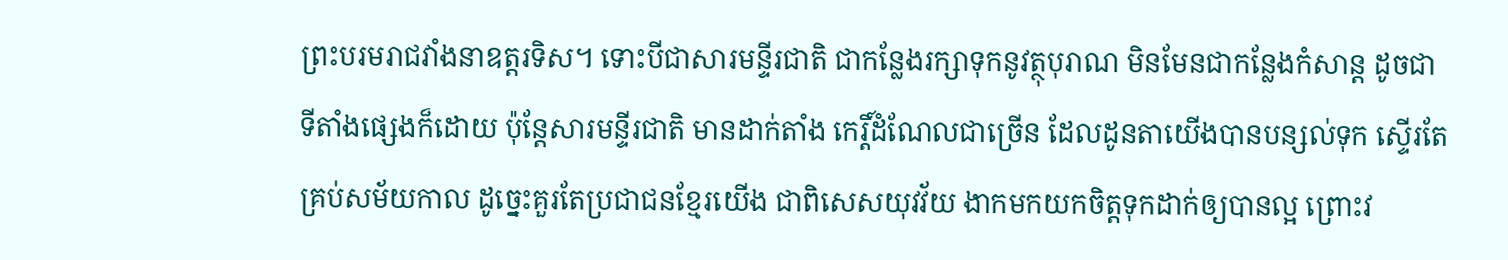ព្រះបរមរាជវាំងនាឧត្តរទិស។ ទោះបីជាសារមន្ទីរជាតិ ជាកន្លែងរក្សាទុកនូវត្ថុបុរាណ មិនមែនជាកន្លែងកំសាន្ត ដូចជាទីតាំងផ្សេងក៏ដោយ ប៉ុន្តែសារមន្ទីរជាតិ មានដាក់តាំង កេរ្តិ៍ដំណែលជាច្រើន ដែលដូនតាយើងបានបន្សល់ទុក ស្ទើរតែគ្រប់សម័យកាល ដូច្នេះគួរតែប្រជាជនខ្មែរយើង ជាពិសេសយុវវ័យ ងាកមកយកចិត្តទុកដាក់ឲ្យបានល្អ ព្រោះវ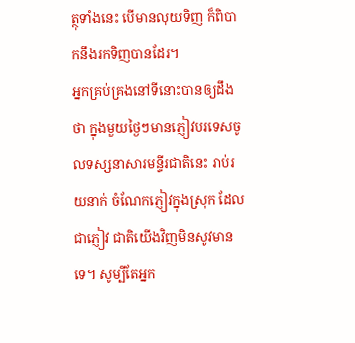ត្ថុទាំងនេះ បើមានលុយទិញ ក៏ពិបាកនឹងរកទិញបានដែរ។
អ្នកគ្រប់គ្រងនៅទីនោះបានឲ្យដឹងថា ក្នុងមួយថ្ងៃៗមានភ្ញៀវបរទេសចូលទស្សនាសារមន្ទីរជាតិនេះ រាប់រយនាក់ ចំណែកភ្ញៀវក្នុងស្រុក ដែលជាភ្ញៀវ ជាតិយើងវិញមិនសូវមានទេ។ សូម្បីតែអ្នក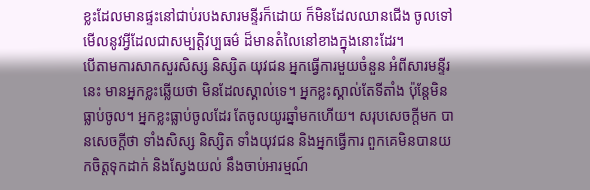ខ្លះដែលមានផ្ទះនៅជាប់របងសារមន្ទីរក៏ដោយ ក៏មិនដែលឈានជើង ចូលទៅមើលនូវអ្វីដែលជាសម្បត្តិវប្បធម៌ ដ៏មានតំលៃនៅខាងក្នុងនោះដែរ។
បើតាមការសាកសួរសិស្ស និស្សិត យុវជន អ្នកធ្វើការមួយចំនួន អំពីសារមន្ទីរនេះ មានអ្នកខ្លះឆ្លើយថា មិនដែលស្គាល់ទេ។ អ្នកខ្លះស្គាល់តែទីតាំង ប៉ុន្តែមិនធ្លាប់ចូល។ អ្នកខ្លះធ្លាប់ចូលដែរ តែចូលយូរឆ្នាំមកហើយ។ សរុបសេចក្តីមក បានសេចក្តីថា ទាំងសិស្ស និស្សិត ទាំងយុវជន និងអ្នកធ្វើការ ពួកគេមិនបានយកចិត្តទុកដាក់ និងស្វែងយល់ នឹងចាប់អារម្មណ៍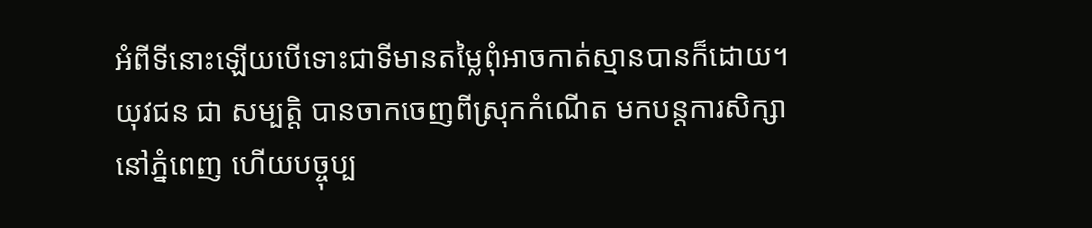អំពីទីនោះឡើយបើទោះជាទីមានតម្លៃពុំអាចកាត់ស្មានបានក៏ដោយ។
យុវជន ជា សម្បត្តិ បានចាកចេញពីស្រុកកំណើត មកបន្តការសិក្សានៅភ្នំពេញ ហើយបច្ចុប្ប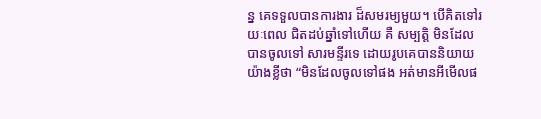ន្ន គេទទួលបានការងារ ដ៏សមរម្យមួយ។ បើគិតទៅរយៈពេល ជិតដប់ឆ្នាំទៅហើយ គឺ សម្បត្តិ មិនដែលបានចូលទៅ សារមន្ទីរទេ ដោយរូបគេបាននិយាយយ៉ាងខ្លីថា “មិនដែលចូលទៅផង អត់មានអីមើលផ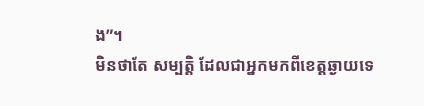ង”។
មិនថាតែ សម្បត្តិ ដែលជាអ្នកមកពីខេត្តឆ្ងាយទេ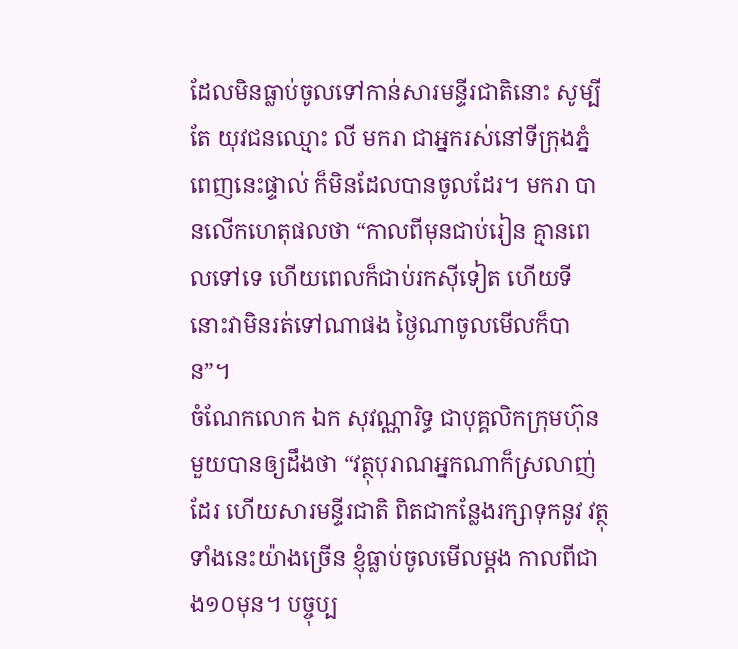ដែលមិនធ្លាប់ចូលទៅកាន់សារមន្ទីរជាតិនោះ សូម្បីតែ យុវជនឈ្មោះ លី មករា ជាអ្នករស់នៅទីក្រុងភ្នំពេញនេះផ្ទាល់ ក៏មិនដែលបានចូលដែរ។ មករា បានលើកហេតុផលថា “កាលពីមុនជាប់រៀន គ្មានពេលទៅទេ ហើយពេលក៏ជាប់រកស៊ីទៀត ហើយទីនោះវាមិនរត់ទៅណាផង ថ្ងៃណាចូលមើលក៏បាន”។
ចំណែកលោក ឯក សុវណ្ណារិទ្ធ ជាបុគ្គលិកក្រុមហ៊ុនមួយបានឲ្យដឹងថា “វត្ថុបុរាណអ្នកណាក៏ស្រលាញ់ដែរ ហើយសារមន្ទីរជាតិ ពិតជាកន្លែងរក្សាទុកនូវ វត្ថុទាំងនេះយ៉ាងច្រើន ខ្ញុំធ្លាប់ចូលមើលម្តង កាលពីជាង១០មុន។ បច្ចុប្ប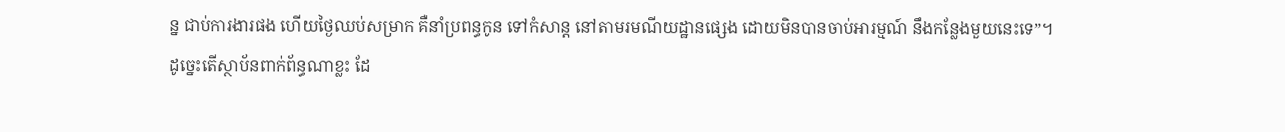ន្ន ជាប់ការងារផង ហើយថ្ងៃឈប់សម្រាក គឺនាំប្រពន្ធកូន ទៅកំសាន្ត នៅតាមរមណីយដ្ឋានផ្សេង ដោយមិនបានចាប់អារម្មណ៍ នឹងកន្លែងមួយនេះទេ”។
ដូច្នេះតើស្ថាប័នពាក់ព័ន្ធណាខ្លះ ដែ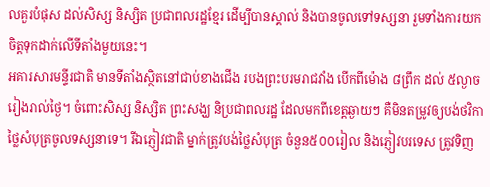លគួរបំផុស ដល់សិស្ស និស្សិត ប្រជាពលរដ្ឋខ្មែរ ដើម្បីបានស្គាល់ និងបានចូលទៅទស្សនា រួមទាំងការយកចិត្តទុកដាក់លើទីតាំងមួយនេះ។
អគារសារមន្ទីរជាតិ មានទីតាំងស្ថិតនៅជាប់ខាងជើង របងព្រះបរមរាជវាំង បើកពីម៉ោង ៨ព្រឹក ដល់ ៥ល្ងាច រៀងរាល់ថ្ងៃ។ ចំពោះសិស្ស និស្សិត ព្រះសង្ឃ និប្រជាពលរដ្ឋ ដែលមកពីខេត្តឆ្ងាយៗ គឺមិនតម្រូវឲ្យបង់ថវិកាថ្លៃសំបុត្រចូលទស្សនាទេ។ រីឯភ្ញៀវជាតិ ម្នាក់ត្រូវបង់ថ្លៃសំបុត្រ ចំនួន៥០០រៀល និងភ្ញៀវបរទេស ត្រូវទិញ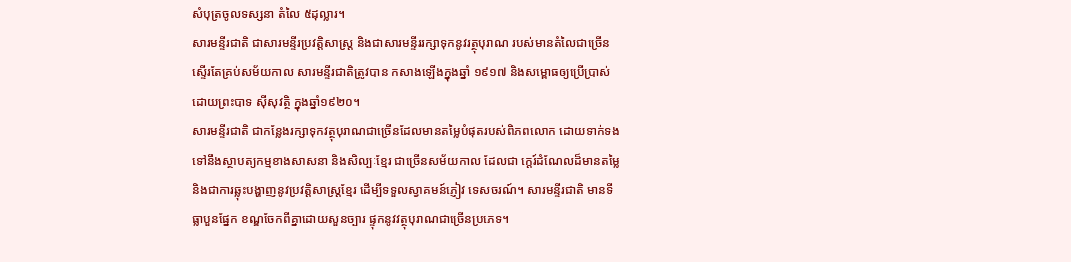សំបុត្រចូលទស្សនា តំលៃ ៥ដុល្លារ។
សារមន្ទីរជាតិ ជាសារមន្ទីរប្រវត្តិសាស្ត្រ និងជាសារមន្ទីររក្សាទុកនូវរត្ថុបុរាណ របស់មានតំលៃជាច្រើនស្ទើរតែគ្រប់សម័យកាល សារមន្ទីរជាតិត្រូវបាន កសាងឡើងក្នុងឆ្នាំ ១៩១៧ និងសម្ពោធឲ្យប្រើប្រាស់ដោយព្រះបាទ ស៊ីសុវត្ថិ ក្នុងឆ្នាំ១៩២០។
សារមន្ទីរជាតិ ជាកនែ្លងរក្សាទុកវត្ថុបុរាណជាច្រើនដែលមានតម្លៃបំផុតរបស់ពិភពលោក ដោយទាក់ទងទៅនឹងស្ថាបត្យកម្មខាងសាសនា និងសិល្បៈខ្មែរ ជាច្រើនសម័យកាល ដែលជា ក្តេរ៍ដំណែលដ៏មានតម្លៃ និងជាការឆ្លុះបង្ហាញនូវប្រវត្តិសាស្ត្រខ្មែរ ដើម្បីទទួលស្វាគមន៍ភ្ញៀវ ទេសចរណ៍។ សារមន្ទីរជាតិ មានទីធ្លាបួនផ្នែក ខណ្ឌចែកពីគ្នាដោយសួនច្បារ ផ្ទុកនូវវត្ថុបុរាណជាច្រើនប្រភេទ។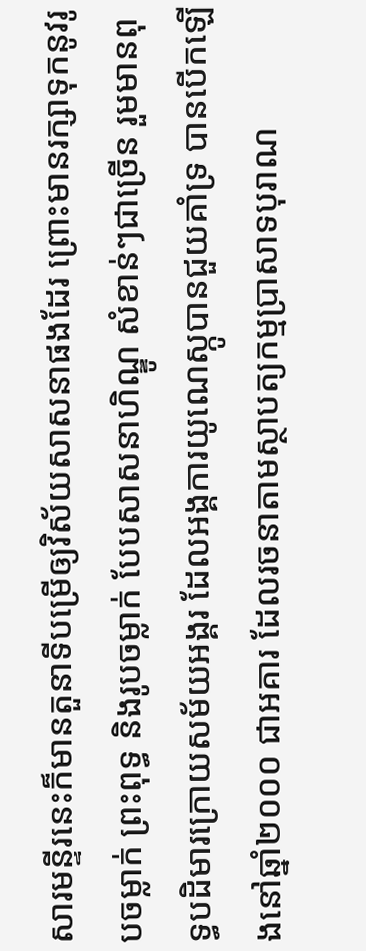សារមន្ទីរនេះក៏មានតួនាទីបម្រើឲ្យវិស័យសាសនាផងដែរ ព្រោះមានរក្សាទុកនូវរូបចម្លាក់ ព្រះពុទ្ធ និងរូបចម្លាក់ បែបសាសនាហិណ្ឌូ សំខាន់ៗជាច្រើន រួមមានពុទ្ធបដិមារក្រោយសម័យអង្គរ ដែលអង្គការយូណេស្កូបានជួយគាំទ្រ បានបើកឡើងនៅឆ្នាំ២០០០ ជាអគារ ដែលរចនាតាមស្ថាបត្យកម្មប្រាសាទបុរាណ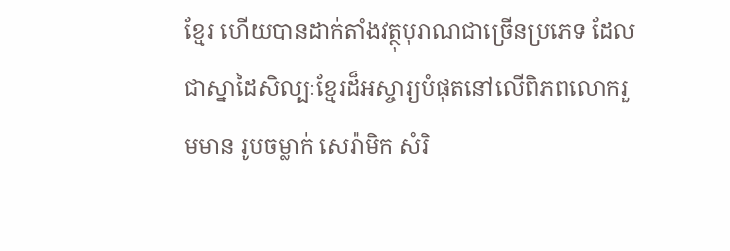ខ្មែរ ហើយបានដាក់តាំងវត្ថុបុរាណជាច្រើនប្រភេទ ដែលជាស្នាដៃសិល្បៈខ្មែរដ៏អស្ចារ្យបំផុតនៅលើពិភពលោករួមមាន រូបចម្លាក់ សេរ៉ាមិក សំរិ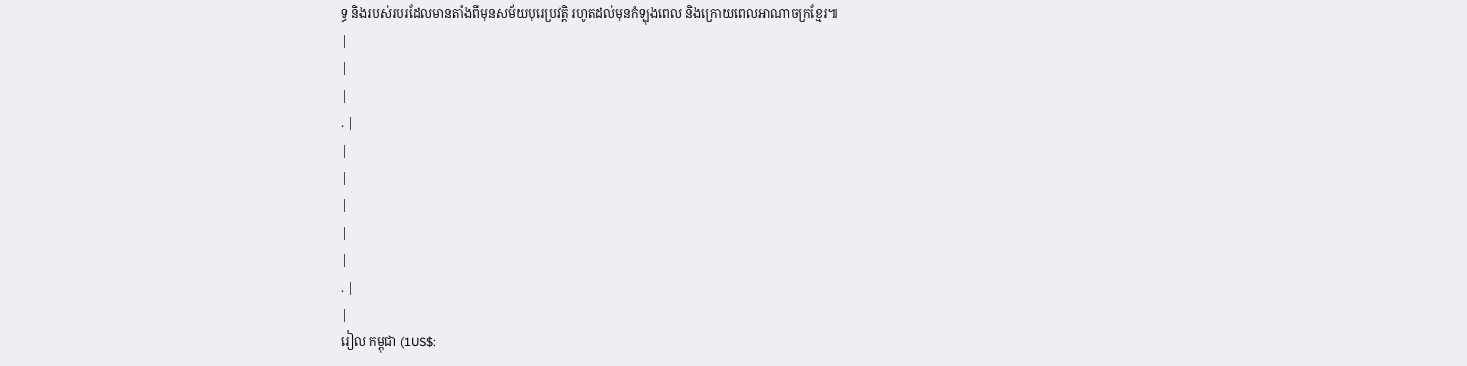ទ្ធ និងរបស់របរដែលមានតាំងពីមុនសម័យបុរេប្រវត្តិ រហូតដល់មុនកំឡុងពេល និងក្រោយពេលអាណាចក្រខ្មែរ៕
|
|
|
. |
|
|
|
|
|
. |
|
រៀល កម្ពុជា (1US$: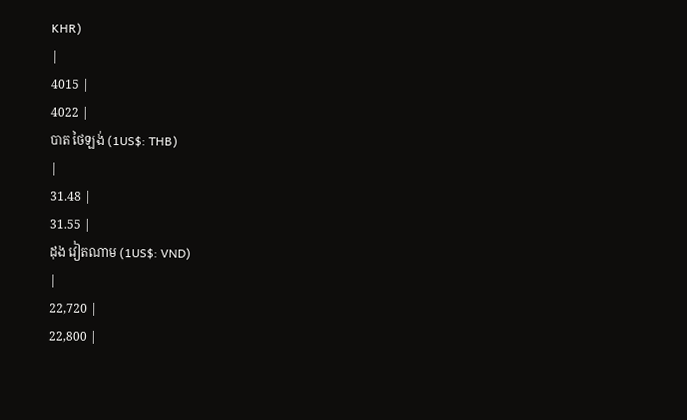KHR)
|
4015 |
4022 |
បាត ថៃឡង់ (1US$: THB)
|
31.48 |
31.55 |
ដុង វៀតណាម (1US$: VND)
|
22,720 |
22,800 |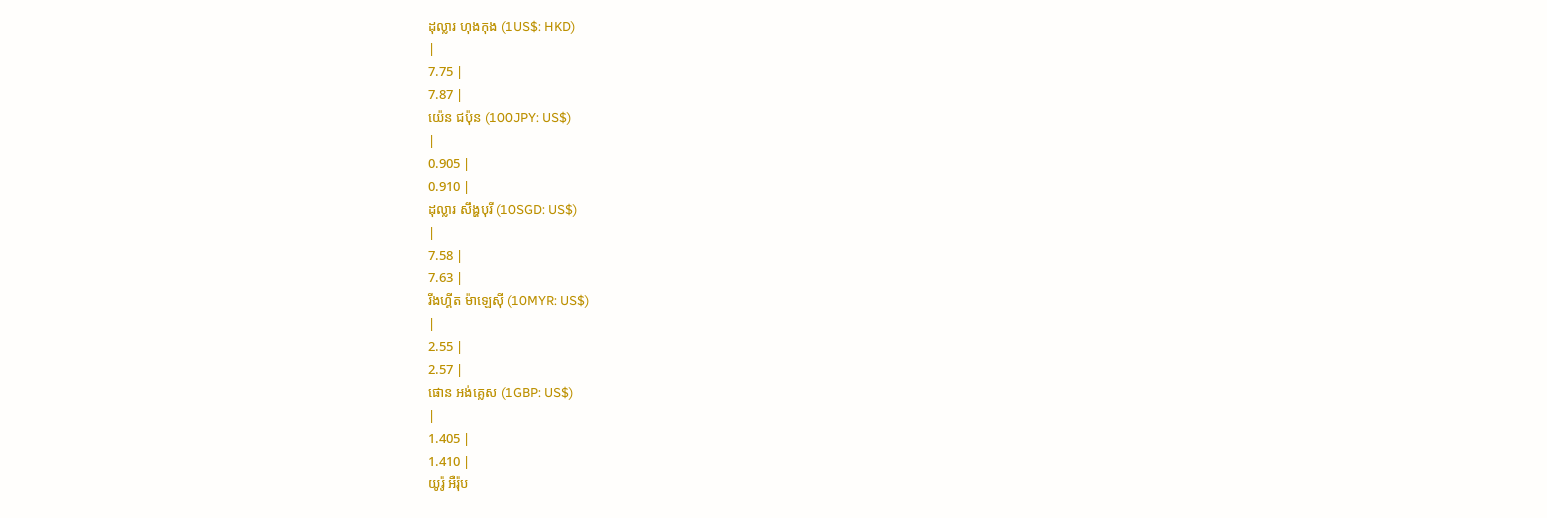ដុល្លារ ហុងកុង (1US$: HKD)
|
7.75 |
7.87 |
យ៉េន ជប៉ុន (100JPY: US$)
|
0.905 |
0.910 |
ដុល្លារ សឹង្ហបុរី (10SGD: US$)
|
7.58 |
7.63 |
រីងហ្គីត ម៉ាឡេស៊ី (10MYR: US$)
|
2.55 |
2.57 |
ផោន អង់គ្លេស (1GBP: US$)
|
1.405 |
1.410 |
យូរ៉ូ អឺរ៉ុប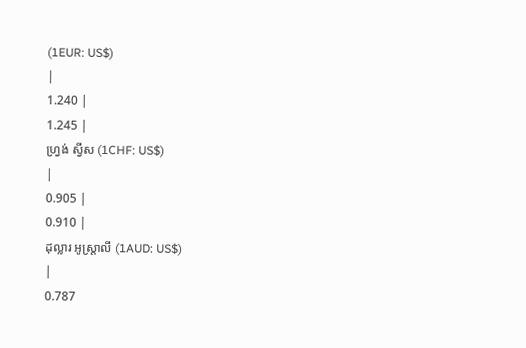(1EUR: US$)
|
1.240 |
1.245 |
ហ្វ្រង់ ស្វីស (1CHF: US$)
|
0.905 |
0.910 |
ដុល្លារ អូស្ត្រាលី (1AUD: US$)
|
0.787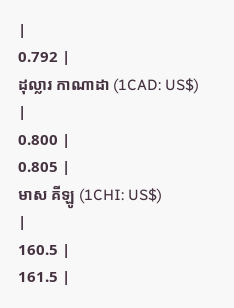|
0.792 |
ដុល្លារ កាណាដា (1CAD: US$)
|
0.800 |
0.805 |
មាស គីឡូ (1CHI: US$)
|
160.5 |
161.5 |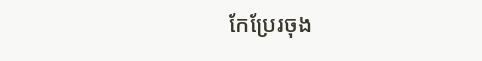កែប្រែរចុង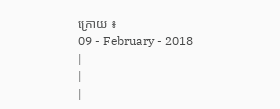ក្រោយ ៖
09 - February - 2018
|
|
|